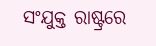ସଂଯୁକ୍ତ ରାଷ୍ଟ୍ରରେ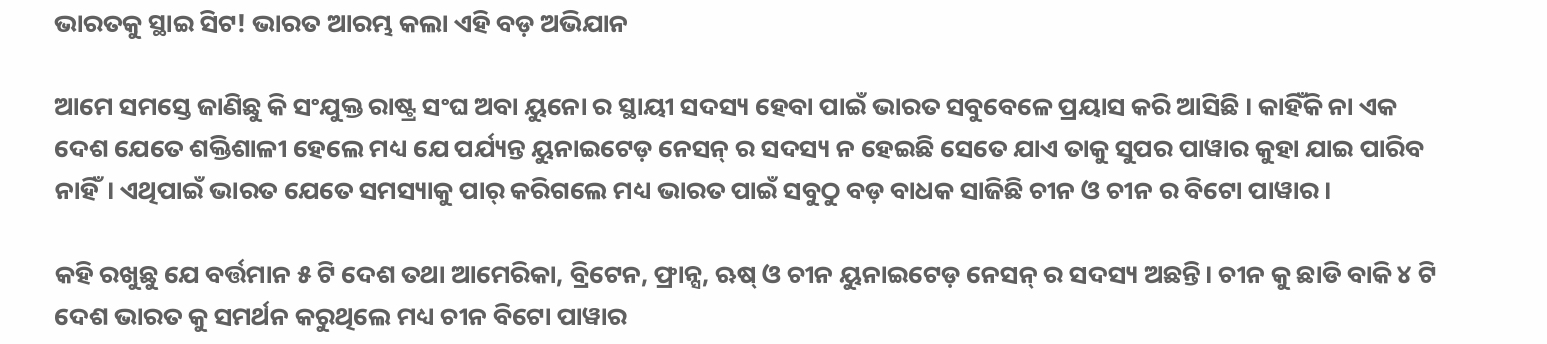ଭାରତକୁ ସ୍ଥାଇ ସିଟ! ଭାରତ ଆରମ୍ଭ କଲା ଏହି ବଡ଼ ଅଭିଯାନ

ଆମେ ସମସ୍ତେ ଜାଣିଛୁ କି ସଂଯୁକ୍ତ ରାଷ୍ଟ୍ର ସଂଘ ଅବା ୟୁନୋ ର ସ୍ଥାୟୀ ସଦସ୍ୟ ହେବା ପାଇଁ ଭାରତ ସବୁବେଳେ ପ୍ରୟାସ କରି ଆସିଛି । କାହିଁକି ନା ଏକ ଦେଶ ଯେତେ ଶକ୍ତିଶାଳୀ ହେଲେ ମଧ୍ୟ ଯେ ପର୍ଯ୍ୟନ୍ତ ୟୁନାଇଟେଡ଼ ନେସନ୍ ର ସଦସ୍ୟ ନ ହେଇଛି ସେତେ ଯାଏ ତାକୁ ସୁପର ପାୱାର କୁହା ଯାଇ ପାରିବ ନାହିଁ। ଏଥିପାଇଁ ଭାରତ ଯେତେ ସମସ୍ୟାକୁ ପାର୍ କରିଗଲେ ମଧ୍ୟ ଭାରତ ପାଇଁ ସବୁଠୁ ବଡ଼ ବାଧକ ସାଜିଛି ଚୀନ ଓ ଚୀନ ର ବିଟୋ ପାୱାର।

କହି ରଖୁଛୁ ଯେ ବର୍ତ୍ତମାନ ୫ ଟି ଦେଶ ତଥା ଆମେରିକା, ବ୍ରିଟେନ, ଫ୍ରାନ୍ସ, ଋଷ୍ ଓ ଚୀନ ୟୁନାଇଟେଡ଼ ନେସନ୍ ର ସଦସ୍ୟ ଅଛନ୍ତି। ଚୀନ କୁ ଛାଡି ବାକି ୪ ଟି ଦେଶ ଭାରତ କୁ ସମର୍ଥନ କରୁଥିଲେ ମଧ୍ୟ ଚୀନ ବିଟୋ ପାୱାର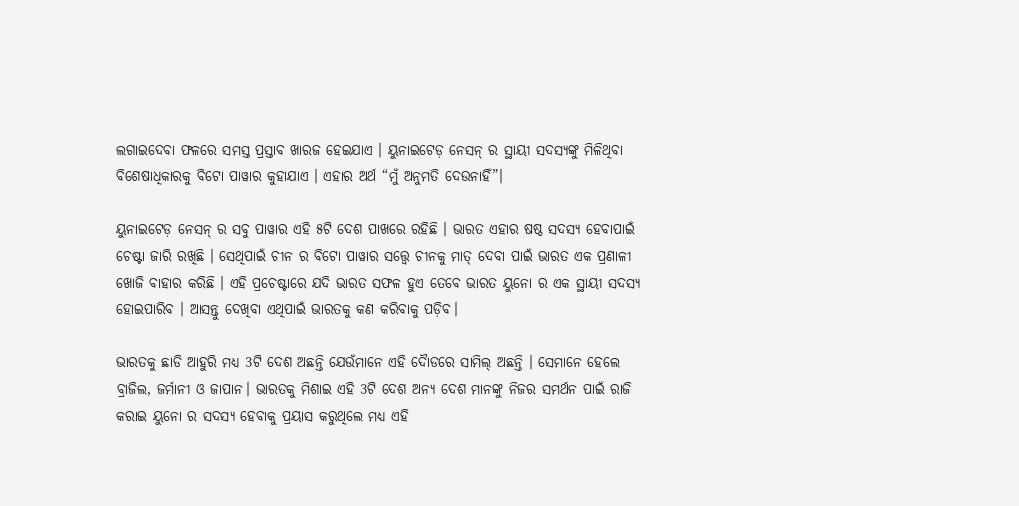ଲଗାଇଦେବା ଫଳରେ ସମସ୍ତ ପ୍ରସ୍ତାବ ଖାରଜ ହେଇଯାଏ । ୟୁନାଇଟେଡ଼ ନେସନ୍ ର ସ୍ଥାୟୀ ସଦସ୍ୟଙ୍କୁ ମିଳିଥିବା ବିଶେଷାଧିକାରକୁ ବିଟୋ ପାୱାର କୁହାଯାଏ । ଏହାର ଅର୍ଥ “ମୁଁ ଅନୁମତି ଦେଉନାହିଁ”।

ୟୁନାଇଟେଡ଼ ନେସନ୍ ର ସବୁ ପାୱାର ଏହି ୫ଟି ଦେଶ ପାଖରେ ରହିଛି । ଭାରତ ଏହାର ଷଷ୍ଠ ସଦସ୍ୟ ହେବାପାଇଁ ଚେଷ୍ଟା ଜାରି ରଖିଛି । ସେଥିପାଇଁ ଚୀନ ର ବିଟୋ ପାୱାର ସତ୍ତ୍ଵେ ଚୀନକୁ ମାତ୍ ଦେବା ପାଇଁ ଭାରତ ଏକ ପ୍ରଣାଳୀ ଖୋଜି ବାହାର କରିଛି । ଏହି ପ୍ରଚେଷ୍ଟାରେ ଯଦି ଭାରତ ସଫଳ ହୁଏ ତେବେ ଭାରତ ୟୁନୋ ର ଏକ ସ୍ଥାୟୀ ସଦସ୍ୟ ହୋଇପାରିବ । ଆସନ୍ତୁ ଦେଖିବା ଏଥିପାଇଁ ଭାରତକୁ କଣ କରିବାକୁ ପଡ଼ିବ।

ଭାରତକୁ ଛାଡି ଆହୁରି ମଧ୍ୟ 3ଟି ଦେଶ ଅଛନ୍ତି ଯେଉଁମାନେ ଏହି ଦୋୖଡରେ ସାମିଲ୍ ଅଛନ୍ତି । ସେମାନେ ହେଲେ ବ୍ରାଜିଲ, ଜର୍ମାନୀ ଓ ଜାପାନ। ଭାରତକୁ ମିଶାଇ ଏହି 3ଟି ଦେଶ ଅନ୍ୟ ଦେଶ ମାନଙ୍କୁ ନିଜର ସମର୍ଥନ ପାଇଁ ରାଜି କରାଇ ୟୁନୋ ର ସଦସ୍ୟ ହେବାକୁ ପ୍ରୟାସ କରୁଥିଲେ ମଧ୍ୟ ଏହି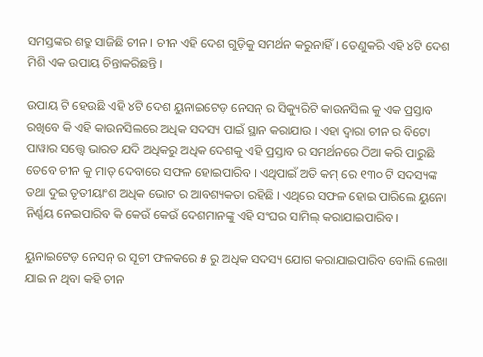ସମସ୍ତଙ୍କର ଶତ୍ରୁ ସାଜିଛି ଚୀନ । ଚୀନ ଏହି ଦେଶ ଗୁଡ଼ିକୁ ସମର୍ଥନ କରୁନାହିଁ। ତେଣୁକରି ଏହି ୪ଟି ଦେଶ ମିଶି ଏକ ଉପାୟ ଚିନ୍ତାକରିଛନ୍ତି ।

ଉପାୟ ଟି ହେଉଛି ଏହି ୪ଟି ଦେଶ ୟୁନାଇଟେଡ଼ ନେସନ୍ ର ସିକ୍ୟୁରିଟି କାଉନସିଲ କୁ ଏକ ପ୍ରସ୍ତାବ ରଖିବେ କି ଏହି କାଉନସିଲରେ ଅଧିକ ସଦସ୍ୟ ପାଇଁ ସ୍ଥାନ କରାଯାଉ । ଏହା ଦ୍ଵାରା ଚୀନ ର ବିଟୋ ପାୱାର ସତ୍ତ୍ଵେ ଭାରତ ଯଦି ଅଧିକରୁ ଅଧିକ ଦେଶକୁ ଏହି ପ୍ରସ୍ତାବ ର ସମର୍ଥନରେ ଠିଆ କରି ପାରୁଛି ତେବେ ଚୀନ କୁ ମାତ୍ ଦେବାରେ ସଫଳ ହୋଇପାରିବ । ଏଥିପାଇଁ ଅତି କମ୍ ରେ ୧୩୦ ଟି ସଦସ୍ୟଙ୍କ ତଥା ଦୁଇ ତୃତୀୟାଂଶ ଅଧିକ ଭୋଟ ର ଆବଶ୍ୟକତା ରହିଛି । ଏଥିରେ ସଫଳ ହୋଇ ପାରିଲେ ୟୁନୋ ନିର୍ଣ୍ଣୟ ନେଇପାରିବ କି କେଉଁ କେଉଁ ଦେଶମାନଙ୍କୁ ଏହି ସଂଘର ସାମିଲ୍ କରାଯାଇପାରିବ।

ୟୁନାଇଟେଡ଼ ନେସନ୍ ର ସୂଚୀ ଫଳକରେ ୫ ରୁ ଅଧିକ ସଦସ୍ୟ ଯୋଗ କରାଯାଇପାରିବ ବୋଲି ଲେଖା ଯାଇ ନ ଥିବା କହି ଚୀନ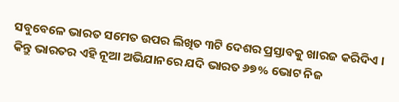ସବୁବେଳେ ଭାରତ ସମେତ ଉପର ଲିଖିତ ୩ଟି ଦେଶର ପ୍ରସ୍ତାବକୁ ଖାରଜ କରିଦିଏ । କିନ୍ତୁ ଭାରତର ଏହି ନୂଆ ଅଭିଯାନରେ ଯଦି ଭାରତ ୬୭% ଭୋଟ ନିଜ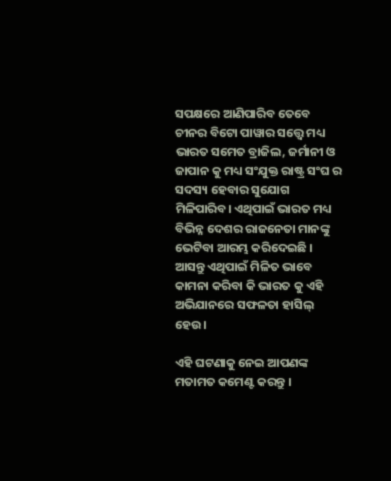ସପକ୍ଷରେ ଆଣିପାରିବ ତେବେ ଚୀନର ବିଟୋ ପାୱାର ସତ୍ତ୍ଵେ ମଧ୍ୟ ଭାରତ ସମେତ ବ୍ରାଜିଲ, ଜର୍ମାନୀ ଓ ଜାପାନ କୁ ମଧ୍ୟ ସଂଯୁକ୍ତ ରାଷ୍ଟ୍ର ସଂଘ ର ସଦସ୍ୟ ହେବାର ସୁଯୋଗ ମିଳିପାରିବ। ଏଥିପାଇଁ ଭାରତ ମଧ୍ୟ ବିଭିନ୍ନ ଦେଶର ରାଜନେତା ମାନଙ୍କୁ ଭେଟିବା ଆରମ୍ଭ କରିଦେଇଛି । ଆସନ୍ତୁ ଏଥିପାଇଁ ମିଳିତ ଭାବେ କାମନା କରିବା କି ଭାରତ କୁ ଏହି ଅଭିଯାନରେ ସଫଳତା ହାସିଲ୍ ହେଉ।

ଏହି ଘଟଣାକୁ ନେଇ ଆପଣଙ୍କ ମତାମତ କମେଣ୍ଟ କରନ୍ତୁ ।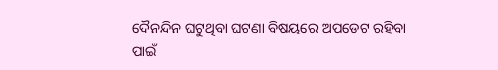ଦୈନନ୍ଦିନ ଘଟୁଥିବା ଘଟଣା ବିଷୟରେ ଅପଡେଟ ରହିବା ପାଇଁ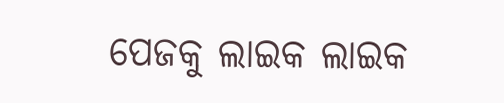ପେଜକୁ ଲାଇକ ଲାଇକ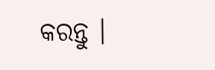କରନ୍ତୁ ।